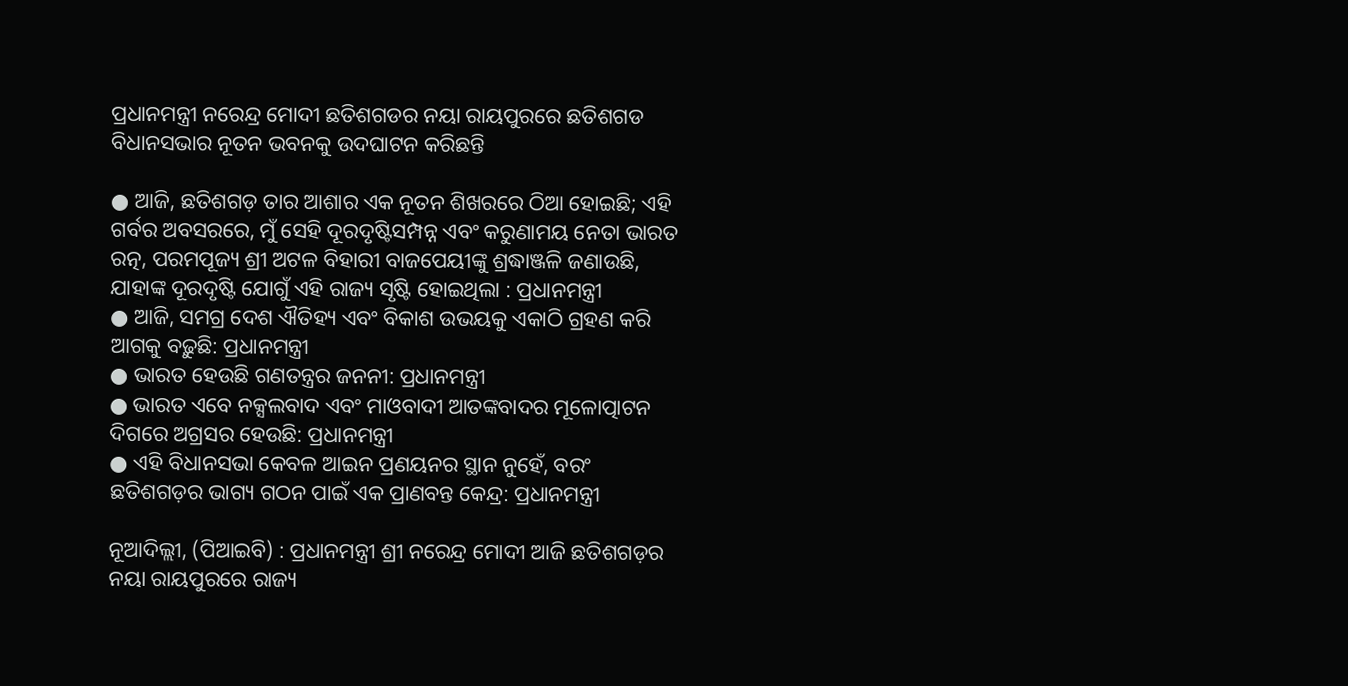ପ୍ରଧାନମନ୍ତ୍ରୀ ନରେନ୍ଦ୍ର ମୋଦୀ ଛତିଶଗଡର ନୟା ରାୟପୁରରେ ଛତିଶଗଡ ବିଧାନସଭାର ନୂତନ ଭବନକୁ ଉଦଘାଟନ କରିଛନ୍ତି

● ଆଜି, ଛତିଶଗଡ଼ ତାର ଆଶାର ଏକ ନୂତନ ଶିଖରରେ ଠିଆ ହୋଇଛି; ଏହି ଗର୍ବର ଅବସରରେ, ମୁଁ ସେହି ଦୂରଦୃଷ୍ଟିସମ୍ପନ୍ନ ଏବଂ କରୁଣାମୟ ନେତା ଭାରତ ରତ୍ନ, ପରମପୂଜ୍ୟ ଶ୍ରୀ ଅଟଳ ବିହାରୀ ବାଜପେୟୀଙ୍କୁ ଶ୍ରଦ୍ଧାଞ୍ଜଳି ଜଣାଉଛି, ଯାହାଙ୍କ ଦୂରଦୃଷ୍ଟି ଯୋଗୁଁ ଏହି ରାଜ୍ୟ ସୃଷ୍ଟି ହୋଇଥିଲା : ପ୍ରଧାନମନ୍ତ୍ରୀ
● ଆଜି, ସମଗ୍ର ଦେଶ ଐତିହ୍ୟ ଏବଂ ବିକାଶ ଉଭୟକୁ ଏକାଠି ଗ୍ରହଣ କରି ଆଗକୁ ବଢ଼ୁଛି: ପ୍ରଧାନମନ୍ତ୍ରୀ
● ଭାରତ ହେଉଛି ଗଣତନ୍ତ୍ରର ଜନନୀ: ପ୍ରଧାନମନ୍ତ୍ରୀ
● ଭାରତ ଏବେ ନକ୍ସଲବାଦ ଏବଂ ମାଓବାଦୀ ଆତଙ୍କବାଦର ମୂଳୋତ୍ପାଟନ ଦିଗରେ ଅଗ୍ରସର ହେଉଛି: ପ୍ରଧାନମନ୍ତ୍ରୀ
● ଏହି ବିଧାନସଭା କେବଳ ଆଇନ ପ୍ରଣୟନର ସ୍ଥାନ ନୁହେଁ, ବରଂ ଛତିଶଗଡ଼ର ଭାଗ୍ୟ ଗଠନ ପାଇଁ ଏକ ପ୍ରାଣବନ୍ତ କେନ୍ଦ୍ର: ପ୍ରଧାନମନ୍ତ୍ରୀ

ନୂଆଦିଲ୍ଲୀ, (ପିଆଇବି) : ପ୍ରଧାନମନ୍ତ୍ରୀ ଶ୍ରୀ ନରେନ୍ଦ୍ର ମୋଦୀ ଆଜି ଛତିଶଗଡ଼ର ନୟା ରାୟପୁରରେ ରାଜ୍ୟ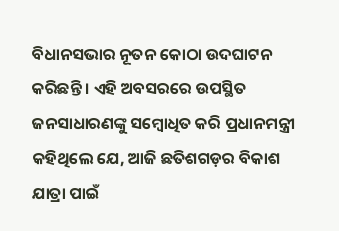ବିଧାନସଭାର ନୂତନ କୋଠା ଉଦଘାଟନ କରିଛନ୍ତି । ଏହି ଅବସରରେ ଉପସ୍ଥିତ ଜନସାଧାରଣଙ୍କୁ ସମ୍ବୋଧିତ କରି ପ୍ରଧାନମନ୍ତ୍ରୀ କହିଥିଲେ ଯେ, ଆଜି ଛତିଶଗଡ଼ର ବିକାଶ ଯାତ୍ରା ପାଇଁ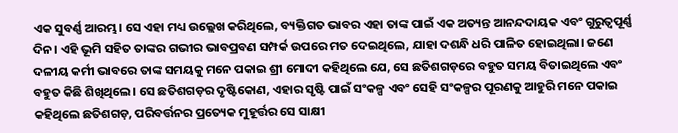ଏକ ସୁବର୍ଣ୍ଣ ଆରମ୍ଭ। ସେ ଏହା ମଧ୍ୟ ଉଲ୍ଲେଖ କରିଥିଲେ, ବ୍ୟକ୍ତିଗତ ଭାବର ଏହା ତାଙ୍କ ପାଇଁ ଏକ ଅତ୍ୟନ୍ତ ଆନନ୍ଦଦାୟକ ଏବଂ ଗୁରୁତ୍ୱପୂର୍ଣ୍ଣ ଦିନ। ଏହି ଭୂମି ସହିତ ତାଙ୍କର ଗଭୀର ଭାବପ୍ରବଣ ସମ୍ପର୍କ ଉପରେ ମତ ଦେଇଥିଲେ, ଯାହା ଦଶନ୍ଧି ଧରି ପାଳିତ ହୋଇଥିଲା। ଜଣେ ଦଳୀୟ କର୍ମୀ ଭାବରେ ତାଙ୍କ ସମୟକୁ ମନେ ପକାଇ ଶ୍ରୀ ମୋଦୀ କହିଥିଲେ ଯେ, ସେ ଛତିଶଗଡ଼ରେ ବହୁତ ସମୟ ବିତାଇଥିଲେ ଏବଂ ବହୁତ କିଛି ଶିଖିଥିଲେ। ସେ ଛତିଶଗଡ଼ର ଦୃଷ୍ଟିକୋଣ, ଏହାର ସୃଷ୍ଟି ପାଇଁ ସଂକଳ୍ପ ଏବଂ ସେହି ସଂକଳ୍ପର ପୂରଣକୁ ଆହୁରି ମନେ ପକାଇ କହିଥିଲେ ଛତିଶଗଡ଼, ପରିବର୍ତ୍ତନର ପ୍ରତ୍ୟେକ ମୁହୂର୍ତ୍ତର ସେ ସାକ୍ଷୀ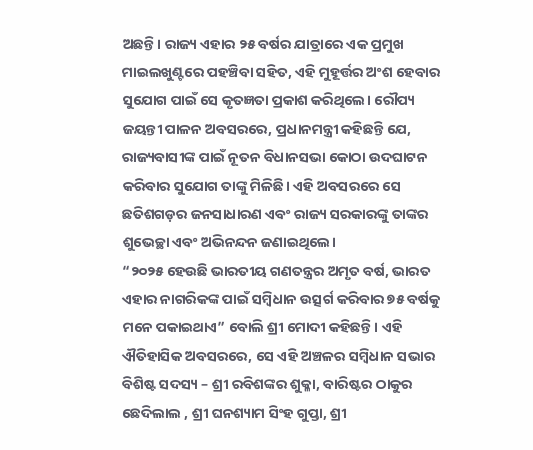ଅଛନ୍ତି। ରାଜ୍ୟ ଏହାର ୨୫ ବର୍ଷର ଯାତ୍ରାରେ ଏକ ପ୍ରମୁଖ ମାଇଲଖୁଣ୍ଟରେ ପହଞ୍ଚିବା ସହିତ, ଏହି ମୁହୂର୍ତ୍ତର ଅଂଶ ହେବାର ସୁଯୋଗ ପାଇଁ ସେ କୃତଜ୍ଞତା ପ୍ରକାଶ କରିଥିଲେ। ରୌପ୍ୟ ଜୟନ୍ତୀ ପାଳନ ଅବସରରେ, ପ୍ରଧାନମନ୍ତ୍ରୀ କହିଛନ୍ତି ଯେ, ରାଜ୍ୟବାସୀଙ୍କ ପାଇଁ ନୂତନ ବିଧାନସଭା କୋଠା ଉଦଘାଟନ କରିବାର ସୁଯୋଗ ତାଙ୍କୁ ମିଳିଛି। ଏହି ଅବସରରେ ସେ ଛତିଶଗଡ଼ର ଜନସାଧାରଣ ଏବଂ ରାଜ୍ୟ ସରକାରଙ୍କୁ ତାଙ୍କର ଶୁଭେଚ୍ଛା ଏବଂ ଅଭିନନ୍ଦନ ଜଣାଇଥିଲେ।
“୨୦୨୫ ହେଉଛି ଭାରତୀୟ ଗଣତନ୍ତ୍ରର ଅମୃତ ବର୍ଷ, ଭାରତ ଏହାର ନାଗରିକଙ୍କ ପାଇଁ ସମ୍ବିଧାନ ଉତ୍ସର୍ଗ କରିବାର ୭୫ ବର୍ଷକୁ ମନେ ପକାଇଥାଏ” ବୋଲି ଶ୍ରୀ ମୋଦୀ କହିଛନ୍ତି। ଏହି ଐତିହାସିକ ଅବସରରେ, ସେ ଏହି ଅଞ୍ଚଳର ସମ୍ବିଧାନ ସଭାର ବିଶିଷ୍ଟ ସଦସ୍ୟ – ଶ୍ରୀ ରବିଶଙ୍କର ଶୁକ୍ଳା, ବାରିଷ୍ଟର ଠାକୁର ଛେଦିଲାଲ , ଶ୍ରୀ ଘନଶ୍ୟାମ ସିଂହ ଗୁପ୍ତା, ଶ୍ରୀ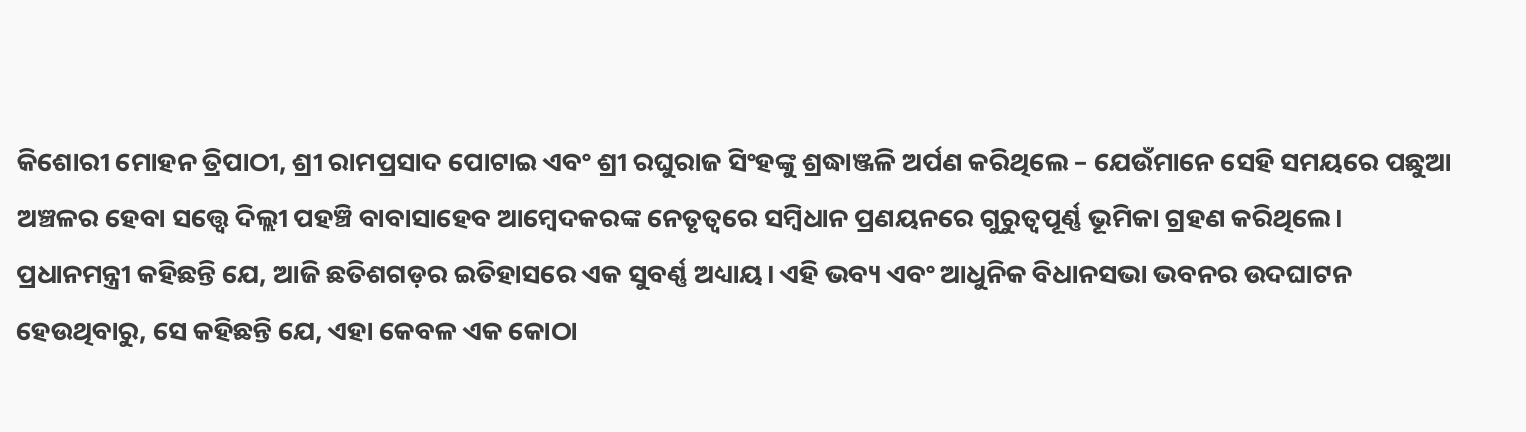କିଶୋରୀ ମୋହନ ତ୍ରିପାଠୀ, ଶ୍ରୀ ରାମପ୍ରସାଦ ପୋଟାଇ ଏବଂ ଶ୍ରୀ ରଘୁରାଜ ସିଂହଙ୍କୁ ଶ୍ରଦ୍ଧାଞ୍ଜଳି ଅର୍ପଣ କରିଥିଲେ – ଯେଉଁମାନେ ସେହି ସମୟରେ ପଛୁଆ ଅଞ୍ଚଳର ହେବା ସତ୍ତ୍ୱେ ଦିଲ୍ଲୀ ପହଞ୍ଚି ବାବାସାହେବ ଆମ୍ବେଦକରଙ୍କ ନେତୃତ୍ୱରେ ସମ୍ବିଧାନ ପ୍ରଣୟନରେ ଗୁରୁତ୍ୱପୂର୍ଣ୍ଣ ଭୂମିକା ଗ୍ରହଣ କରିଥିଲେ।
ପ୍ରଧାନମନ୍ତ୍ରୀ କହିଛନ୍ତି ଯେ, ଆଜି ଛତିଶଗଡ଼ର ଇତିହାସରେ ଏକ ସୁବର୍ଣ୍ଣ ଅଧ୍ୟାୟ। ଏହି ଭବ୍ୟ ଏବଂ ଆଧୁନିକ ବିଧାନସଭା ଭବନର ଉଦଘାଟନ ହେଉଥିବାରୁ, ସେ କହିଛନ୍ତି ଯେ, ଏହା କେବଳ ଏକ କୋଠା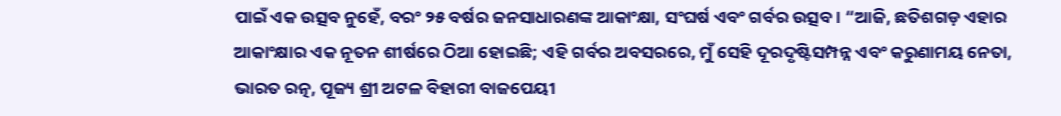ପାଇଁ ଏକ ଉତ୍ସବ ନୁହେଁ, ବରଂ ୨୫ ବର୍ଷର ଜନସାଧାରଣଙ୍କ ଆକାଂକ୍ଷା, ସଂଘର୍ଷ ଏବଂ ଗର୍ବର ଉତ୍ସବ। “ଆଜି, ଛତିଶଗଡ଼ ଏହାର ଆକାଂକ୍ଷାର ଏକ ନୂତନ ଶୀର୍ଷରେ ଠିଆ ହୋଇଛି; ଏହି ଗର୍ବର ଅବସରରେ, ମୁଁ ସେହି ଦୂରଦୃଷ୍ଟିସମ୍ପନ୍ନ ଏବଂ କରୁଣାମୟ ନେତା, ଭାରତ ରତ୍ନ, ପୂଜ୍ୟ ଶ୍ରୀ ଅଟଳ ବିହାରୀ ବାଜପେୟୀ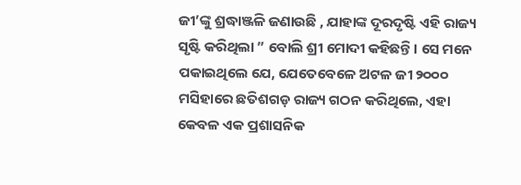ଜୀ’ଙ୍କୁ ଶ୍ରଦ୍ଧାଞ୍ଜଳି ଜଣାଉଛି , ଯାହାଙ୍କ ଦୂରଦୃଷ୍ଟି ଏହି ରାଜ୍ୟ ସୃଷ୍ଟି କରିଥିଲା ” ବୋଲି ଶ୍ରୀ ମୋଦୀ କହିଛନ୍ତି। ସେ ମନେ ପକାଇଥିଲେ ଯେ, ଯେତେବେଳେ ଅଟଳ ଜୀ ୨୦୦୦ ମସିହାରେ ଛତିଶଗଡ଼ ରାଜ୍ୟ ଗଠନ କରିଥିଲେ, ଏହା କେବଳ ଏକ ପ୍ରଶାସନିକ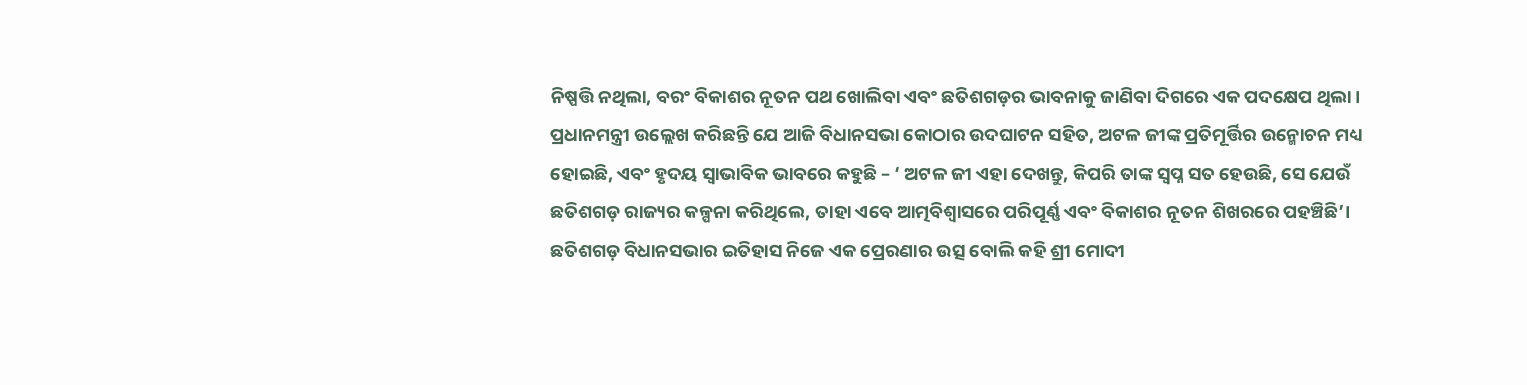ନିଷ୍ପତ୍ତି ନଥିଲା, ବରଂ ବିକାଶର ନୂତନ ପଥ ଖୋଲିବା ଏବଂ ଛତିଶଗଡ଼ର ଭାବନାକୁ ଜାଣିବା ଦିଗରେ ଏକ ପଦକ୍ଷେପ ଥିଲା। ପ୍ରଧାନମନ୍ତ୍ରୀ ଉଲ୍ଲେଖ କରିଛନ୍ତି ଯେ ଆଜି ବିଧାନସଭା କୋଠାର ଉଦଘାଟନ ସହିତ, ଅଟଳ ଜୀଙ୍କ ପ୍ରତିମୂର୍ତ୍ତିର ଉନ୍ମୋଚନ ମଧ୍ୟ ହୋଇଛି, ଏବଂ ହୃଦୟ ସ୍ୱାଭାବିକ ଭାବରେ କହୁଛି – ‘ ଅଟଳ ଜୀ ଏହା ଦେଖନ୍ତୁ, କିପରି ତାଙ୍କ ସ୍ୱପ୍ନ ସତ ହେଉଛି, ସେ ଯେଉଁ ଛତିଶଗଡ଼ ରାଜ୍ୟର କଳ୍ପନା କରିଥିଲେ, ତାହା ଏବେ ଆତ୍ମବିଶ୍ୱାସରେ ପରିପୂର୍ଣ୍ଣ ଏବଂ ବିକାଶର ନୂତନ ଶିଖରରେ ପହଞ୍ଚିଛି’।
ଛତିଶଗଡ଼ ବିଧାନସଭାର ଇତିହାସ ନିଜେ ଏକ ପ୍ରେରଣାର ଉତ୍ସ ବୋଲି କହି ଶ୍ରୀ ମୋଦୀ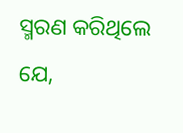ସ୍ମରଣ କରିଥିଲେ ଯେ,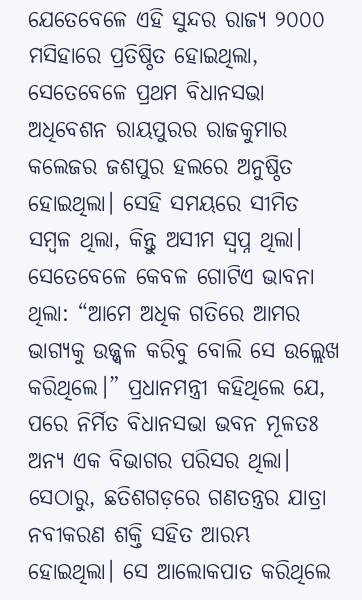ଯେତେବେଳେ ଏହି ସୁନ୍ଦର ରାଜ୍ୟ ୨୦୦୦ ମସିହାରେ ପ୍ରତିଷ୍ଠିତ ହୋଇଥିଲା, ସେତେବେଳେ ପ୍ରଥମ ବିଧାନସଭା ଅଧିବେଶନ ରାୟପୁରର ରାଜକୁମାର କଲେଜର ଜଶପୁର ହଲରେ ଅନୁଷ୍ଠିତ ହୋଇଥିଲା। ସେହି ସମୟରେ ସୀମିତ ସମ୍ବଳ ଥିଲା, କିନ୍ତୁ ଅସୀମ ସ୍ୱପ୍ନ ଥିଲା। ସେତେବେଳେ କେବଳ ଗୋଟିଏ ଭାବନା ଥିଲା: “ଆମେ ଅଧିକ ଗତିରେ ଆମର ଭାଗ୍ୟକୁ ଉଜ୍ଜ୍ୱଳ କରିବୁ ବୋଲି ସେ ଉଲ୍ଲେଖ କରିଥିଲେ।” ପ୍ରଧାନମନ୍ତ୍ରୀ କହିଥିଲେ ଯେ, ପରେ ନିର୍ମିତ ବିଧାନସଭା ଭବନ ମୂଳତଃ ଅନ୍ୟ ଏକ ବିଭାଗର ପରିସର ଥିଲା। ସେଠାରୁ, ଛତିଶଗଡ଼ରେ ଗଣତନ୍ତ୍ରର ଯାତ୍ରା ନବୀକରଣ ଶକ୍ତି ସହିତ ଆରମ୍ଭ ହୋଇଥିଲା। ସେ ଆଲୋକପାତ କରିଥିଲେ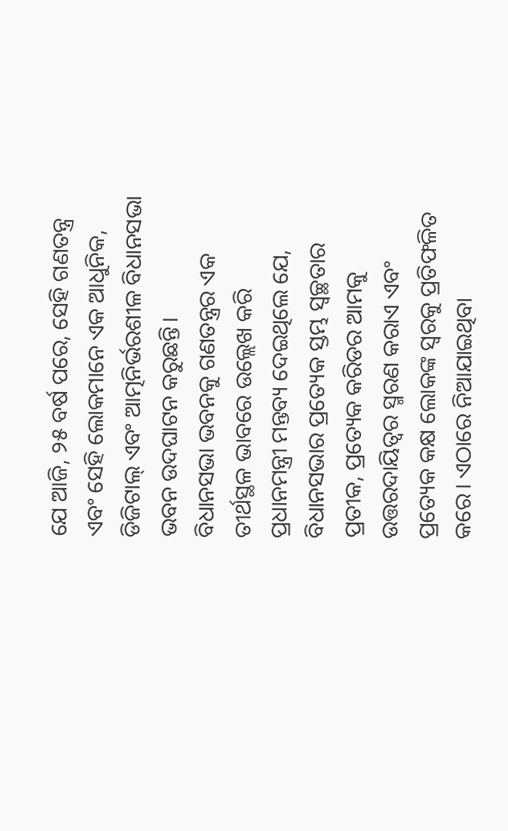ଯେ ଆଜି, ୨୫ ବର୍ଷ ପରେ, ସେହି ଗଣତନ୍ତ୍ର ଏବଂ ସେହି ଲୋକମାନେ ଏକ ଆଧୁନିକ, ଡିଜିଟାଲ୍ ଏବଂ ଆତ୍ମନିର୍ଭରଶୀଳ ବିଧାନସଭା ଭବନ ଉଦଘାଟନ କରୁଛନ୍ତି।
ବିଧାନସଭା ଭବନକୁ ଗଣତନ୍ତ୍ରର ଏକ ତୀର୍ଥସ୍ଥଳ ଭାବରେ ଉଲ୍ଲେଖ କରି ପ୍ରଧାନମନ୍ତ୍ରୀ ମନ୍ତବ୍ୟ ଦେଇଥିଲେ ଯେ, ବିଧାନସଭାର ପ୍ରତ୍ୟେକ ସ୍ତମ୍ଭ ସ୍ୱଚ୍ଛତାର ପ୍ରତୀକ, ପ୍ରତ୍ୟେକ କରିଡର ଆମକୁ ଉତ୍ତରଦାୟିତ୍ୱର ସ୍ମରଣ କରାଏ ଏବଂ ପ୍ରତ୍ୟେକ କକ୍ଷ ଲୋକଙ୍କ ସ୍ୱରକୁ ପ୍ରତିଫଳିତ କରେ। ଏଠାରେ ନିଆଯାଇଥିବା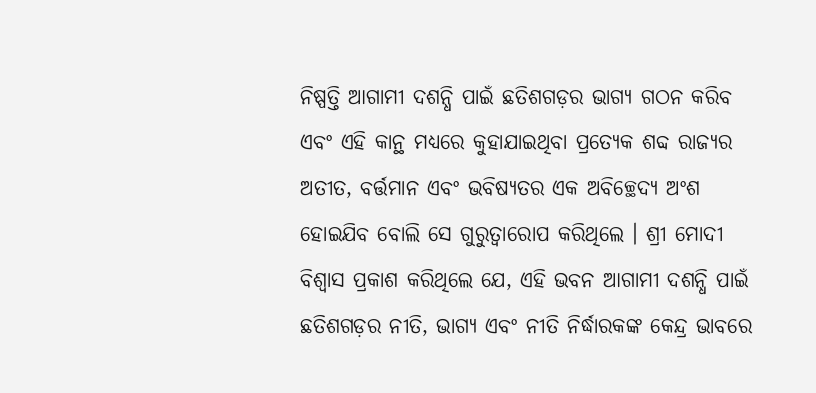ନିଷ୍ପତ୍ତି ଆଗାମୀ ଦଶନ୍ଧି ପାଇଁ ଛତିଶଗଡ଼ର ଭାଗ୍ୟ ଗଠନ କରିବ ଏବଂ ଏହି କାନ୍ଥ ମଧ୍ୟରେ କୁହାଯାଇଥିବା ପ୍ରତ୍ୟେକ ଶବ୍ଦ ରାଜ୍ୟର ଅତୀତ, ବର୍ତ୍ତମାନ ଏବଂ ଭବିଷ୍ୟତର ଏକ ଅବିଚ୍ଛେଦ୍ୟ ଅଂଶ ହୋଇଯିବ ବୋଲି ସେ ଗୁରୁତ୍ୱାରୋପ କରିଥିଲେ । ଶ୍ରୀ ମୋଦୀ ବିଶ୍ୱାସ ପ୍ରକାଶ କରିଥିଲେ ଯେ, ଏହି ଭବନ ଆଗାମୀ ଦଶନ୍ଧି ପାଇଁ ଛତିଶଗଡ଼ର ନୀତି, ଭାଗ୍ୟ ଏବଂ ନୀତି ନିର୍ଦ୍ଧାରକଙ୍କ କେନ୍ଦ୍ର ଭାବରେ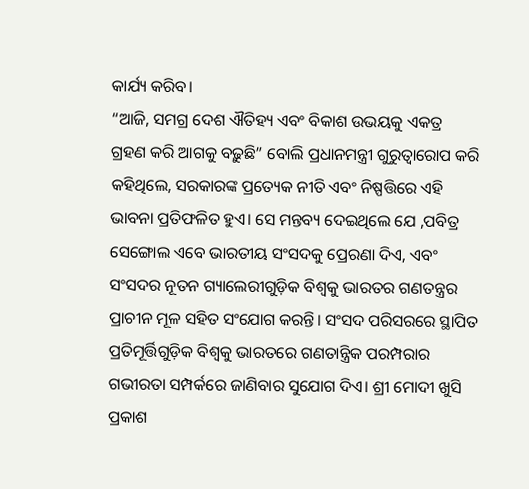କାର୍ଯ୍ୟ କରିବ।
“ଆଜି, ସମଗ୍ର ଦେଶ ଐତିହ୍ୟ ଏବଂ ବିକାଶ ଉଭୟକୁ ଏକତ୍ର ଗ୍ରହଣ କରି ଆଗକୁ ବଢ଼ୁଛି” ବୋଲି ପ୍ରଧାନମନ୍ତ୍ରୀ ଗୁରୁତ୍ୱାରୋପ କରି କହିଥିଲେ, ସରକାରଙ୍କ ପ୍ରତ୍ୟେକ ନୀତି ଏବଂ ନିଷ୍ପତ୍ତିରେ ଏହି ଭାବନା ପ୍ରତିଫଳିତ ହୁଏ। ସେ ମନ୍ତବ୍ୟ ଦେଇଥିଲେ ଯେ ,ପବିତ୍ର ସେଙ୍ଗୋଲ ଏବେ ଭାରତୀୟ ସଂସଦକୁ ପ୍ରେରଣା ଦିଏ, ଏବଂ ସଂସଦର ନୂତନ ଗ୍ୟାଲେରୀଗୁଡ଼ିକ ବିଶ୍ୱକୁ ଭାରତର ଗଣତନ୍ତ୍ରର ପ୍ରାଚୀନ ମୂଳ ସହିତ ସଂଯୋଗ କରନ୍ତି। ସଂସଦ ପରିସରରେ ସ୍ଥାପିତ ପ୍ରତିମୂର୍ତ୍ତିଗୁଡ଼ିକ ବିଶ୍ୱକୁ ଭାରତରେ ଗଣତାନ୍ତ୍ରିକ ପରମ୍ପରାର ଗଭୀରତା ସମ୍ପର୍କରେ ଜାଣିବାର ସୁଯୋଗ ଦିଏ। ଶ୍ରୀ ମୋଦୀ ଖୁସି ପ୍ରକାଶ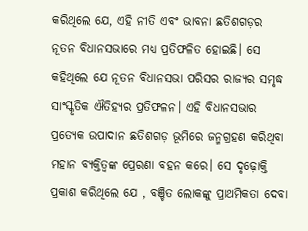କରିଥିଲେ ଯେ, ଏହି ନୀତି ଏବଂ ଭାବନା ଛତିଶଗଡ଼ର ନୂତନ ବିଧାନସଭାରେ ମଧ୍ୟ ପ୍ରତିଫଳିତ ହୋଇଛି। ସେ କହିଥିଲେ ଯେ ନୂତନ ବିଧାନସଭା ପରିସର ରାଜ୍ୟର ସମୃଦ୍ଧ ସାଂସ୍କୃତିକ ଐତିହ୍ୟର ପ୍ରତିଫଳନ। ଏହି ବିଧାନସଭାର ପ୍ରତ୍ୟେକ ଉପାଦାନ ଛତିଶଗଡ଼ ଭୂମିରେ ଜନ୍ମଗ୍ରହଣ କରିଥିବା ମହାନ ବ୍ୟକ୍ତିତ୍ୱଙ୍କ ପ୍ରେରଣା ବହନ କରେ। ସେ ଦୃଢ଼ୋକ୍ତି ପ୍ରକାଶ କରିଥିଲେ ଯେ , ବଞ୍ଚିତ ଲୋକଙ୍କୁ ପ୍ରାଥମିକତା ଦେବା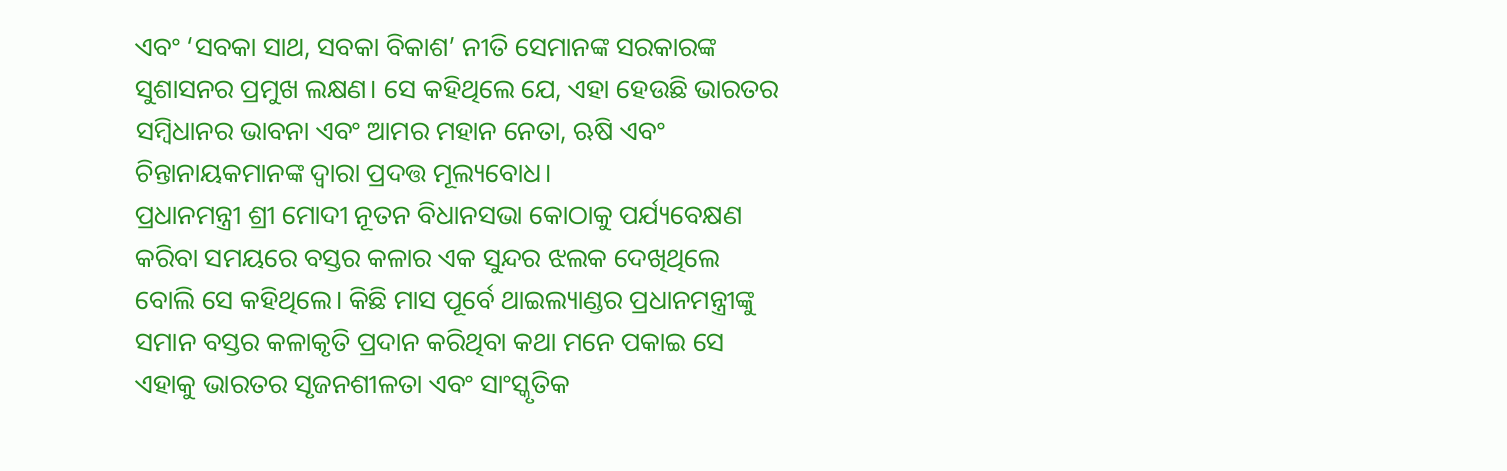ଏବଂ ‘ସବକା ସାଥ, ସବକା ବିକାଶ’ ନୀତି ସେମାନଙ୍କ ସରକାରଙ୍କ ସୁଶାସନର ପ୍ରମୁଖ ଲକ୍ଷଣ। ସେ କହିଥିଲେ ଯେ, ଏହା ହେଉଛି ଭାରତର ସମ୍ବିଧାନର ଭାବନା ଏବଂ ଆମର ମହାନ ନେତା, ଋଷି ଏବଂ ଚିନ୍ତାନାୟକମାନଙ୍କ ଦ୍ୱାରା ପ୍ରଦତ୍ତ ମୂଲ୍ୟବୋଧ।
ପ୍ରଧାନମନ୍ତ୍ରୀ ଶ୍ରୀ ମୋଦୀ ନୂତନ ବିଧାନସଭା କୋଠାକୁ ପର୍ଯ୍ୟବେକ୍ଷଣ କରିବା ସମୟରେ ବସ୍ତର କଳାର ଏକ ସୁନ୍ଦର ଝଲକ ଦେଖିଥିଲେ ବୋଲି ସେ କହିଥିଲେ। କିଛି ମାସ ପୂର୍ବେ ଥାଇଲ୍ୟାଣ୍ଡର ପ୍ରଧାନମନ୍ତ୍ରୀଙ୍କୁ ସମାନ ବସ୍ତର କଳାକୃତି ପ୍ରଦାନ କରିଥିବା କଥା ମନେ ପକାଇ ସେ ଏହାକୁ ଭାରତର ସୃଜନଶୀଳତା ଏବଂ ସାଂସ୍କୃତିକ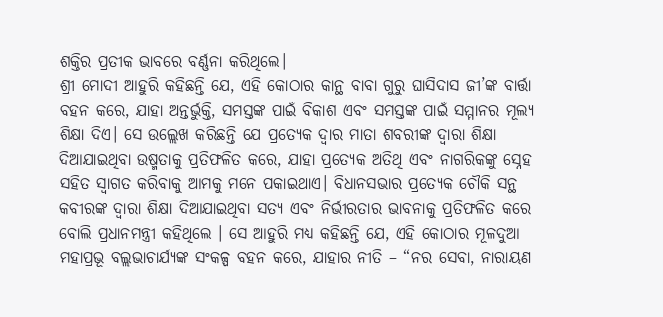ଶକ୍ତିର ପ୍ରତୀକ ଭାବରେ ବର୍ଣ୍ଣନା କରିଥିଲେ।
ଶ୍ରୀ ମୋଦୀ ଆହୁରି କହିଛନ୍ତି ଯେ, ଏହି କୋଠାର କାନ୍ଥ ବାବା ଗୁରୁ ଘାସିଦାସ ଜୀ’ଙ୍କ ବାର୍ତ୍ତା ବହନ କରେ, ଯାହା ଅନ୍ତର୍ଭୁକ୍ତି, ସମସ୍ତଙ୍କ ପାଇଁ ବିକାଶ ଏବଂ ସମସ୍ତଙ୍କ ପାଇଁ ସମ୍ମାନର ମୂଲ୍ୟ ଶିକ୍ଷା ଦିଏ। ସେ ଉଲ୍ଲେଖ କରିଛନ୍ତି ଯେ ପ୍ରତ୍ୟେକ ଦ୍ୱାର ମାତା ଶବରୀଙ୍କ ଦ୍ୱାରା ଶିକ୍ଷା ଦିଆଯାଇଥିବା ଉଷ୍ମତାକୁ ପ୍ରତିଫଳିତ କରେ, ଯାହା ପ୍ରତ୍ୟେକ ଅତିଥି ଏବଂ ନାଗରିକଙ୍କୁ ସ୍ନେହ ସହିତ ସ୍ୱାଗତ କରିବାକୁ ଆମକୁ ମନେ ପକାଇଥାଏ। ବିଧାନସଭାର ପ୍ରତ୍ୟେକ ଚୌକି ସନ୍ଥ କବୀରଙ୍କ ଦ୍ୱାରା ଶିକ୍ଷା ଦିଆଯାଇଥିବା ସତ୍ୟ ଏବଂ ନିର୍ଭୀରତାର ଭାବନାକୁ ପ୍ରତିଫଳିତ କରେ ବୋଲି ପ୍ରଧାନମନ୍ତ୍ରୀ କହିଥିଲେ । ସେ ଆହୁରି ମଧ୍ୟ କହିଛନ୍ତି ଯେ, ଏହି କୋଠାର ମୂଳଦୁଆ ମହାପ୍ରଭୂ ବଲ୍ଲଭାଚାର୍ଯ୍ୟଙ୍କ ସଂକଳ୍ପ ବହନ କରେ, ଯାହାର ନୀତି – “ନର ସେବା, ନାରାୟଣ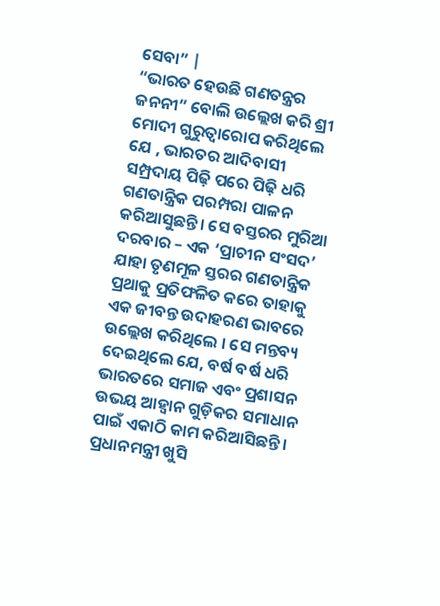ସେବା” |
“ଭାରତ ହେଉଛି ଗଣତନ୍ତ୍ରର ଜନନୀ” ବୋଲି ଉଲ୍ଲେଖ କରି ଶ୍ରୀ ମୋଦୀ ଗୁରୁତ୍ୱାରୋପ କରିଥିଲେ ଯେ , ଭାରତର ଆଦିବାସୀ ସମ୍ପ୍ରଦାୟ ପିଢ଼ି ପରେ ପିଢ଼ି ଧରି ଗଣତାନ୍ତ୍ରିକ ପରମ୍ପରା ପାଳନ କରିଆସୁଛନ୍ତି। ସେ ବସ୍ତରର ମୁରିଆ ଦରବାର – ଏକ ‘ପ୍ରାଚୀନ ସଂସଦ’ ଯାହା ତୃଣମୂଳ ସ୍ତରର ଗଣତାନ୍ତ୍ରିକ ପ୍ରଥାକୁ ପ୍ରତିଫଳିତ କରେ ତାହାକୁ ଏକ ଜୀବନ୍ତ ଉଦାହରଣ ଭାବରେ ଉଲ୍ଲେଖ କରିଥିଲେ । ସେ ମନ୍ତବ୍ୟ ଦେଇଥିଲେ ଯେ, ବର୍ଷ ବର୍ଷ ଧରି ଭାରତରେ ସମାଜ ଏବଂ ପ୍ରଶାସନ ଉଭୟ ଆହ୍ୱାନ ଗୁଡ଼ିକର ସମାଧାନ ପାଇଁ ଏକାଠି କାମ କରିଆସିଛନ୍ତି। ପ୍ରଧାନମନ୍ତ୍ରୀ ଖୁସି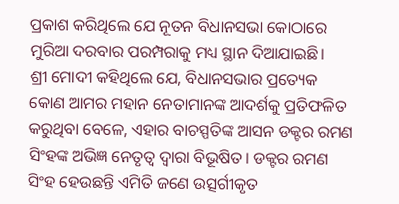ପ୍ରକାଶ କରିଥିଲେ ଯେ ନୂତନ ବିଧାନସଭା କୋଠାରେ ମୁରିଆ ଦରବାର ପରମ୍ପରାକୁ ମଧ୍ୟ ସ୍ଥାନ ଦିଆଯାଇଛି।
ଶ୍ରୀ ମୋଦୀ କହିଥିଲେ ଯେ, ବିଧାନସଭାର ପ୍ରତ୍ୟେକ କୋଣ ଆମର ମହାନ ନେତାମାନଙ୍କ ଆଦର୍ଶକୁ ପ୍ରତିଫଳିତ କରୁଥିବା ବେଳେ, ଏହାର ବାଚସ୍ପତିଙ୍କ ଆସନ ଡକ୍ଟର ରମଣ ସିଂହଙ୍କ ଅଭିଜ୍ଞ ନେତୃତ୍ୱ ଦ୍ୱାରା ବିଭୂଷିତ। ଡକ୍ଟର ରମଣ ସିଂହ ହେଉଛନ୍ତି ଏମିତି ଜଣେ ଉତ୍ସର୍ଗୀକୃତ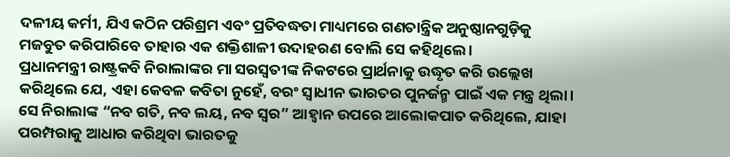ଦଳୀୟ କର୍ମୀ, ଯିଏ କଠିନ ପରିଶ୍ରମ ଏବଂ ପ୍ରତିବଦ୍ଧତା ମାଧ୍ୟମରେ ଗଣତାନ୍ତ୍ରିକ ଅନୁଷ୍ଠାନଗୁଡ଼ିକୁ ମଜବୁତ କରିପାରିବେ ତାହାର ଏକ ଶକ୍ତିଶାଳୀ ଉଦାହରଣ ବୋଲି ସେ କହିଥିଲେ।
ପ୍ରଧାନମନ୍ତ୍ରୀ ରାଷ୍ଟ୍ରକବି ନିରାଲାଙ୍କର ମା ସରସ୍ୱତୀଙ୍କ ନିକଟରେ ପ୍ରାର୍ଥନାକୁ ଉଦ୍ଧୃତ କରି ଉଲ୍ଲେଖ କରିଥିଲେ ଯେ, ଏହା କେବଳ କବିତା ନୁହେଁ, ବରଂ ସ୍ୱାଧୀନ ଭାରତର ପୁନର୍ଜନ୍ମ ପାଇଁ ଏକ ମନ୍ତ୍ର ଥିଲା। ସେ ନିରାଲାଙ୍କ “ନବ ଗତି, ନବ ଲୟ, ନବ ସ୍ୱର” ଆହ୍ୱାନ ଉପରେ ଆଲୋକପାତ କରିଥିଲେ, ଯାହା ପରମ୍ପରାକୁ ଆଧାର କରିଥିବା ଭାରତକୁ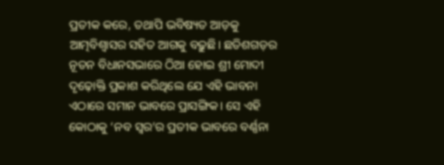ପ୍ରତୀକ କରେ, ତଥାପି ଭବିଷ୍ୟତ ଆଡ଼କୁ ଆତ୍ମବିଶ୍ୱାସର ସହିତ ଆଗକୁ ବଢ଼ୁଛି। ଛତିଶଗଡ଼ର ନୂତନ ବିଧାନସଭାରେ ଠିଆ ହୋଇ ଶ୍ରୀ ମୋଦୀ ଦୃଢ଼ୋକ୍ତି ପ୍ରକାଶ କରିଥିଲେ ଯେ ଏହି ଭାବନା ଏଠାରେ ସମାନ ଭାବରେ ପ୍ରାସଙ୍ଗିକ। ସେ ଏହି କୋଠାକୁ ‘ନବ ସ୍ୱର’ର ପ୍ରତୀକ ଭାବରେ ବର୍ଣ୍ଣନା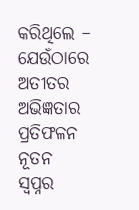କରିଥିଲେ – ଯେଉଁଠାରେ ଅତୀତର ଅଭିଜ୍ଞତାର ପ୍ରତିଫଳନ ନୂତନ ସ୍ୱପ୍ନର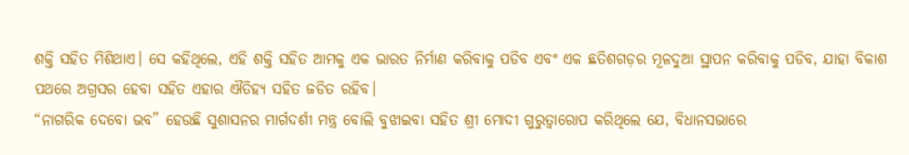ଶକ୍ତି ସହିତ ମିଶିଥାଏ। ସେ କହିଥିଲେ, ଏହି ଶକ୍ତି ସହିତ ଆମକୁ ଏକ ଭାରତ ନିର୍ମାଣ କରିବାକୁ ପଡିବ ଏବଂ ଏକ ଛତିଶଗଡ଼ର ମୂଳଦୁଆ ସ୍ଥାପନ କରିବାକୁ ପଡିବ, ଯାହା ବିକାଶ ପଥରେ ଅଗ୍ରସର ହେବା ସହିତ ଏହାର ଐତିହ୍ୟ ସହିତ ଜଡିତ ରହିବ।
“ନାଗରିକ ଦେବୋ ଭବ” ହେଉଛି ସୁଶାସନର ମାର୍ଗଦର୍ଶୀ ମନ୍ତ୍ର ବୋଲି ବୁଝାଇବା ସହିତ ଶ୍ରୀ ମୋଦୀ ଗୁରୁତ୍ୱାରୋପ କରିଥିଲେ ଯେ, ବିଧାନସଭାରେ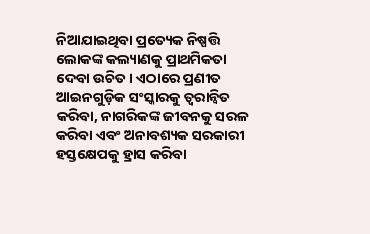ନିଆଯାଇଥିବା ପ୍ରତ୍ୟେକ ନିଷ୍ପତ୍ତି ଲୋକଙ୍କ କଲ୍ୟାଣକୁ ପ୍ରାଥମିକତା ଦେବା ଉଚିତ। ଏଠାରେ ପ୍ରଣୀତ ଆଇନଗୁଡ଼ିକ ସଂସ୍କାରକୁ ତ୍ୱରାନ୍ୱିତ କରିବା, ନାଗରିକଙ୍କ ଜୀବନକୁ ସରଳ କରିବା ଏବଂ ଅନାବଶ୍ୟକ ସରକାରୀ ହସ୍ତକ୍ଷେପକୁ ହ୍ରାସ କରିବା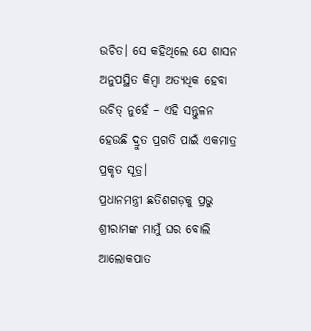ଉଚିତ। ସେ କହିଥିଲେ ଯେ ଶାସନ ଅନୁପସ୍ଥିତ କିମ୍ବା ଅତ୍ୟଧିକ ହେବା ଉଚିତ୍ ନୁହେଁ – ଏହି ସନ୍ତୁଳନ ହେଉଛି ଦ୍ରୁତ ପ୍ରଗତି ପାଇଁ ଏକମାତ୍ର ପ୍ରକୃତ ସୂତ୍ର।
ପ୍ରଧାନମନ୍ତ୍ରୀ ଛତିଶଗଡ଼କୁ ପ୍ରଭୁ ଶ୍ରୀରାମଙ୍କ ମାମୁଁ ଘର ବୋଲି ଆଲୋକପାତ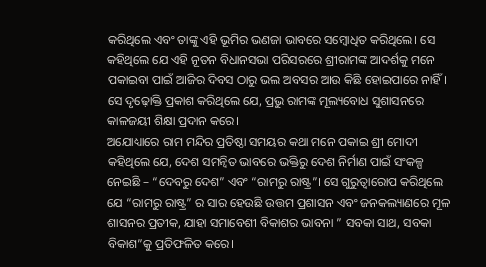କରିଥିଲେ ଏବଂ ତାଙ୍କୁ ଏହି ଭୂମିର ଭଣଜା ଭାବରେ ସମ୍ବୋଧିତ କରିଥିଲେ। ସେ କହିଥିଲେ ଯେ ଏହି ନୂତନ ବିଧାନସଭା ପରିସରରେ ଶ୍ରୀରାମଙ୍କ ଆଦର୍ଶକୁ ମନେ ପକାଇବା ପାଇଁ ଆଜିର ଦିବସ ଠାରୁ ଭଲ ଅବସର ଆଉ କିଛି ହୋଇପାରେ ନାହିଁ। ସେ ଦୃଢ଼ୋକ୍ତି ପ୍ରକାଶ କରିଥିଲେ ଯେ, ପ୍ରଭୁ ରାମଙ୍କ ମୂଲ୍ୟବୋଧ ସୁଶାସନରେ କାଳଜୟୀ ଶିକ୍ଷା ପ୍ରଦାନ କରେ।
ଅଯୋଧ୍ୟାରେ ରାମ ମନ୍ଦିର ପ୍ରତିଷ୍ଠା ସମୟର କଥା ମନେ ପକାଇ ଶ୍ରୀ ମୋଦୀ କହିଥିଲେ ଯେ, ଦେଶ ସମନ୍ୱିତ ଭାବରେ ଭକ୍ତିରୁ ଦେଶ ନିର୍ମାଣ ପାଇଁ ସଂକଳ୍ପ ନେଇଛି – “ଦେବରୁ ଦେଶ” ଏବଂ “ରାମରୁ ରାଷ୍ଟ୍ର”। ସେ ଗୁରୁତ୍ୱାରୋପ କରିଥିଲେ ଯେ “ରାମରୁ ରାଷ୍ଟ୍ର” ର ସାର ହେଉଛି ଉତ୍ତମ ପ୍ରଶାସନ ଏବଂ ଜନକଲ୍ୟାଣରେ ମୂଳ ଶାସନର ପ୍ରତୀକ, ଯାହା ସମାବେଶୀ ବିକାଶର ଭାବନା ” ସବକା ସାଥ, ସବକା ବିକାଶ”କୁ ପ୍ରତିଫଳିତ କରେ।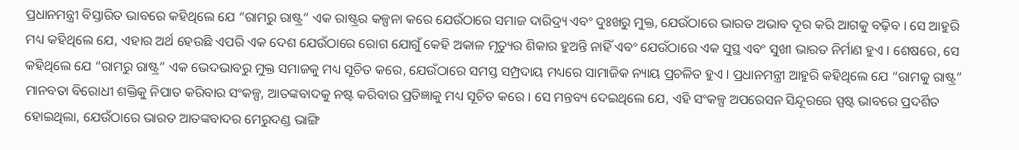ପ୍ରଧାନମନ୍ତ୍ରୀ ବିସ୍ତାରିତ ଭାବରେ କହିଥିଲେ ଯେ “ରାମରୁ ରାଷ୍ଟ୍ର” ଏକ ରାଷ୍ଟ୍ରର କଳ୍ପନା କରେ ଯେଉଁଠାରେ ସମାଜ ଦାରିଦ୍ର୍ୟ ଏବଂ ଦୁଃଖରୁ ମୁକ୍ତ, ଯେଉଁଠାରେ ଭାରତ ଅଭାବ ଦୂର କରି ଆଗକୁ ବଢ଼ିବ । ସେ ଆହୁରି ମଧ୍ୟ କହିଥିଲେ ଯେ, ଏହାର ଅର୍ଥ ହେଉଛି ଏପରି ଏକ ଦେଶ ଯେଉଁଠାରେ ରୋଗ ଯୋଗୁଁ କେହି ଅକାଳ ମୃତ୍ୟୁର ଶିକାର ହୁଅନ୍ତି ନାହିଁ ଏବଂ ଯେଉଁଠାରେ ଏକ ସୁସ୍ଥ ଏବଂ ସୁଖୀ ଭାରତ ନିର୍ମାଣ ହୁଏ। ଶେଷରେ, ସେ କହିଥିଲେ ଯେ “ରାମରୁ ରାଷ୍ଟ୍ର” ଏକ ଭେଦଭାବରୁ ମୁକ୍ତ ସମାଜକୁ ମଧ୍ୟ ସୂଚିତ କରେ, ଯେଉଁଠାରେ ସମସ୍ତ ସମ୍ପ୍ରଦାୟ ମଧ୍ୟରେ ସାମାଜିକ ନ୍ୟାୟ ପ୍ରଚଳିତ ହୁଏ। ପ୍ରଧାନମନ୍ତ୍ରୀ ଆହୁରି କହିଥିଲେ ଯେ “ରାମକୁ ରାଷ୍ଟ୍ର” ମାନବତା ବିରୋଧୀ ଶକ୍ତିକୁ ନିପାତ କରିବାର ସଂକଳ୍ପ, ଆତଙ୍କବାଦକୁ ନଷ୍ଟ କରିବାର ପ୍ରତିଜ୍ଞାକୁ ମଧ୍ୟ ସୂଚିତ କରେ। ସେ ମନ୍ତବ୍ୟ ଦେଇଥିଲେ ଯେ, ଏହି ସଂକଳ୍ପ ଅପରେସନ ସିନ୍ଦୂରରେ ସ୍ପଷ୍ଟ ଭାବରେ ପ୍ରଦର୍ଶିତ ହୋଇଥିଲା, ଯେଉଁଠାରେ ଭାରତ ଆତଙ୍କବାଦର ମେରୁଦଣ୍ଡ ଭାଙ୍ଗି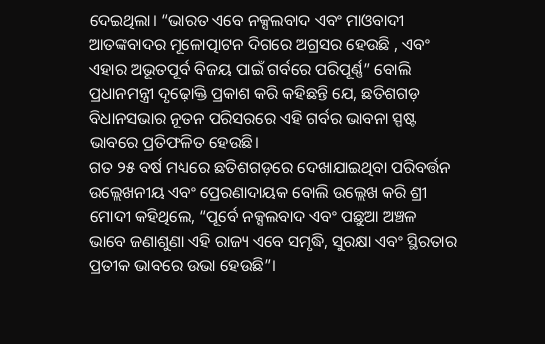ଦେଇଥିଲା। “ଭାରତ ଏବେ ନକ୍ସଲବାଦ ଏବଂ ମାଓବାଦୀ ଆତଙ୍କବାଦର ମୂଳୋତ୍ପାଟନ ଦିଗରେ ଅଗ୍ରସର ହେଉଛି , ଏବଂ ଏହାର ଅଭୂତପୂର୍ବ ବିଜୟ ପାଇଁ ଗର୍ବରେ ପରିପୂର୍ଣ୍ଣ” ବୋଲି ପ୍ରଧାନମନ୍ତ୍ରୀ ଦୃଢ଼ୋକ୍ତି ପ୍ରକାଶ କରି କହିଛନ୍ତି ଯେ, ଛତିଶଗଡ଼ ବିଧାନସଭାର ନୂତନ ପରିସରରେ ଏହି ଗର୍ବର ଭାବନା ସ୍ପଷ୍ଟ ଭାବରେ ପ୍ରତିଫଳିତ ହେଉଛି।
ଗତ ୨୫ ବର୍ଷ ମଧ୍ୟରେ ଛତିଶଗଡ଼ରେ ଦେଖାଯାଇଥିବା ପରିବର୍ତ୍ତନ ଉଲ୍ଲେଖନୀୟ ଏବଂ ପ୍ରେରଣାଦାୟକ ବୋଲି ଉଲ୍ଲେଖ କରି ଶ୍ରୀ ମୋଦୀ କହିଥିଲେ, “ପୂର୍ବେ ନକ୍ସଲବାଦ ଏବଂ ପଛୁଆ ଅଞ୍ଚଳ ଭାବେ ଜଣାଶୁଣା ଏହି ରାଜ୍ୟ ଏବେ ସମୃଦ୍ଧି, ସୁରକ୍ଷା ଏବଂ ସ୍ଥିରତାର ପ୍ରତୀକ ଭାବରେ ଉଭା ହେଉଛି”।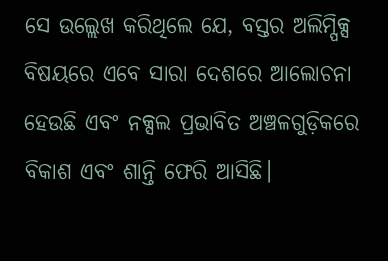ସେ ଉଲ୍ଲେଖ କରିଥିଲେ ଯେ, ବସ୍ତର ଅଲିମ୍ପିକ୍ସ ବିଷୟରେ ଏବେ ସାରା ଦେଶରେ ଆଲୋଚନା ହେଉଛି ଏବଂ ନକ୍ସଲ ପ୍ରଭାବିତ ଅଞ୍ଚଳଗୁଡ଼ିକରେ ବିକାଶ ଏବଂ ଶାନ୍ତି ଫେରି ଆସିଛି।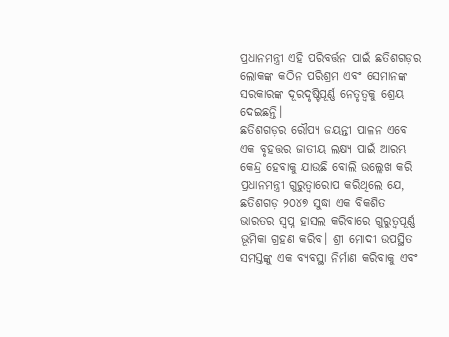ପ୍ରଧାନମନ୍ତ୍ରୀ ଏହି ପରିବର୍ତ୍ତନ ପାଇଁ ଛତିଶଗଡ଼ର ଲୋକଙ୍କ କଠିନ ପରିଶ୍ରମ ଏବଂ ସେମାନଙ୍କ ସରକାରଙ୍କ ଦୂରଦୃଷ୍ଟିପୂର୍ଣ୍ଣ ନେତୃତ୍ୱକୁ ଶ୍ରେୟ ଦେଇଛନ୍ତି।
ଛତିଶଗଡ଼ର ରୌପ୍ୟ ଜୟନ୍ତୀ ପାଳନ ଏବେ ଏକ ବୃହତ୍ତର ଜାତୀୟ ଲକ୍ଷ୍ୟ ପାଇଁ ଆରମ୍ଭ କେନ୍ଦ୍ର ହେବାକୁ ଯାଉଛି ବୋଲି ଉଲ୍ଲେଖ କରି ପ୍ରଧାନମନ୍ତ୍ରୀ ଗୁରୁତ୍ୱାରୋପ କରିଥିଲେ ଯେ, ଛତିଶଗଡ଼ ୨୦୪୭ ସୁଦ୍ଧା ଏକ ବିକଶିତ ଭାରତର ସ୍ୱପ୍ନ ହାସଲ କରିବାରେ ଗୁରୁତ୍ୱପୂର୍ଣ୍ଣ ଭୂମିକା ଗ୍ରହଣ କରିବ। ଶ୍ରୀ ମୋଦୀ ଉପସ୍ଥିତ ସମସ୍ତଙ୍କୁ ଏକ ବ୍ୟବସ୍ଥା ନିର୍ମାଣ କରିବାକୁ ଏବଂ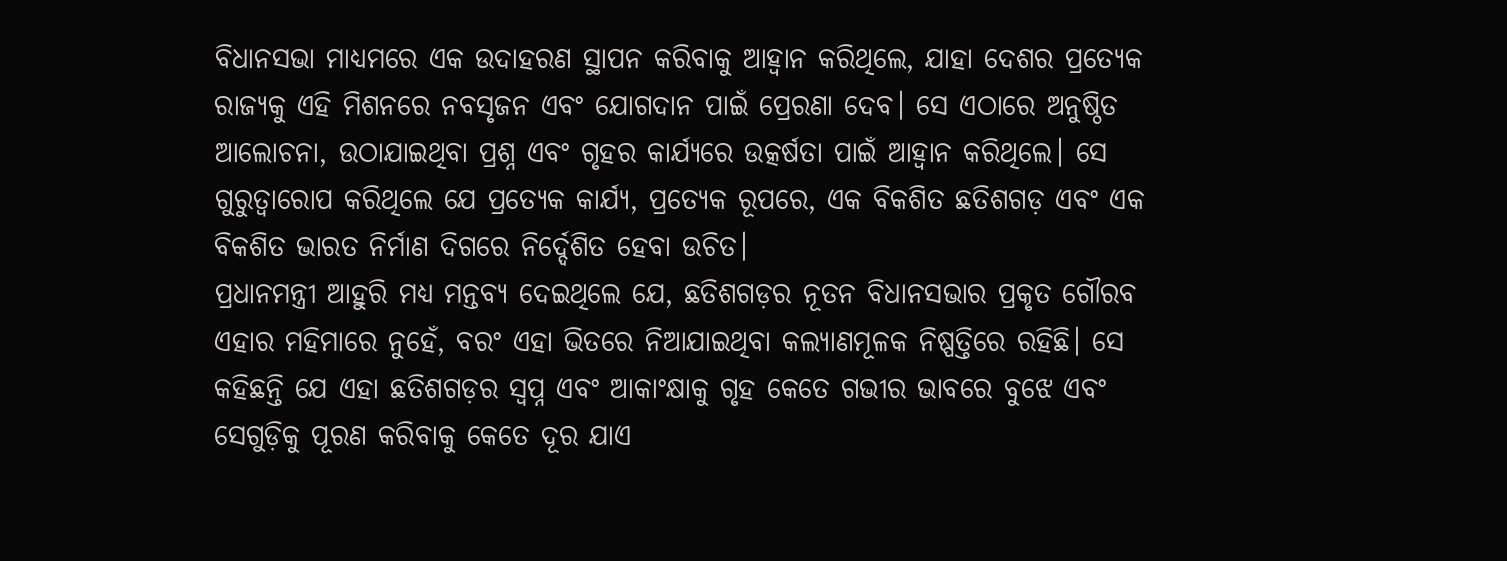ବିଧାନସଭା ମାଧ୍ୟମରେ ଏକ ଉଦାହରଣ ସ୍ଥାପନ କରିବାକୁ ଆହ୍ୱାନ କରିଥିଲେ, ଯାହା ଦେଶର ପ୍ରତ୍ୟେକ ରାଜ୍ୟକୁ ଏହି ମିଶନରେ ନବସୃଜନ ଏବଂ ଯୋଗଦାନ ପାଇଁ ପ୍ରେରଣା ଦେବ। ସେ ଏଠାରେ ଅନୁଷ୍ଠିତ ଆଲୋଚନା, ଉଠାଯାଇଥିବା ପ୍ରଶ୍ନ ଏବଂ ଗୃହର କାର୍ଯ୍ୟରେ ଉତ୍କର୍ଷତା ପାଇଁ ଆହ୍ୱାନ କରିଥିଲେ। ସେ ଗୁରୁତ୍ୱାରୋପ କରିଥିଲେ ଯେ ପ୍ରତ୍ୟେକ କାର୍ଯ୍ୟ, ପ୍ରତ୍ୟେକ ରୂପରେ, ଏକ ବିକଶିତ ଛତିଶଗଡ଼ ଏବଂ ଏକ ବିକଶିତ ଭାରତ ନିର୍ମାଣ ଦିଗରେ ନିର୍ଦ୍ଦେଶିତ ହେବା ଉଚିତ।
ପ୍ରଧାନମନ୍ତ୍ରୀ ଆହୁରି ମଧ୍ୟ ମନ୍ତବ୍ୟ ଦେଇଥିଲେ ଯେ, ଛତିଶଗଡ଼ର ନୂତନ ବିଧାନସଭାର ପ୍ରକୃତ ଗୌରବ ଏହାର ମହିମାରେ ନୁହେଁ, ବରଂ ଏହା ଭିତରେ ନିଆଯାଇଥିବା କଲ୍ୟାଣମୂଳକ ନିଷ୍ପତ୍ତିରେ ରହିଛି। ସେ କହିଛନ୍ତି ଯେ ଏହା ଛତିଶଗଡ଼ର ସ୍ୱପ୍ନ ଏବଂ ଆକାଂକ୍ଷାକୁ ଗୃହ କେତେ ଗଭୀର ଭାବରେ ବୁଝେ ଏବଂ ସେଗୁଡ଼ିକୁ ପୂରଣ କରିବାକୁ କେତେ ଦୂର ଯାଏ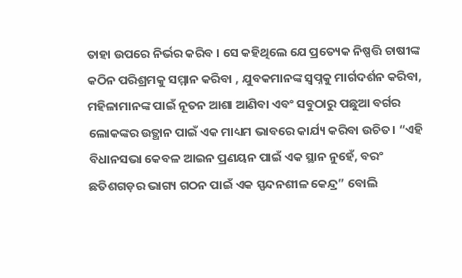ତାହା ଉପରେ ନିର୍ଭର କରିବ । ସେ କହିଥିଲେ ଯେ ପ୍ରତ୍ୟେକ ନିଷ୍ପତ୍ତି ଚାଷୀଙ୍କ କଠିନ ପରିଶ୍ରମକୁ ସମ୍ମାନ କରିବା , ଯୁବକମାନଙ୍କ ସ୍ୱପ୍ନକୁ ମାର୍ଗଦର୍ଶନ କରିବା, ମହିଳାମାନଙ୍କ ପାଇଁ ନୂତନ ଆଶା ଆଣିବା ଏବଂ ସବୁଠାରୁ ପଛୁଆ ବର୍ଗର ଲୋକଙ୍କର ଉତ୍ଥାନ ପାଇଁ ଏକ ମାଧ୍ୟମ ଭାବରେ କାର୍ଯ୍ୟ କରିବା ଉଚିତ। “ଏହି ବିଧାନସଭା କେବଳ ଆଇନ ପ୍ରଣୟନ ପାଇଁ ଏକ ସ୍ଥାନ ନୁହେଁ, ବରଂ ଛତିଶଗଡ଼ର ଭାଗ୍ୟ ଗଠନ ପାଇଁ ଏକ ସ୍ପନ୍ଦନଶୀଳ କେନ୍ଦ୍ର” ବୋଲି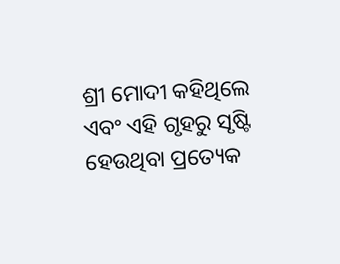ଶ୍ରୀ ମୋଦୀ କହିଥିଲେ ଏବଂ ଏହି ଗୃହରୁ ସୃଷ୍ଟି ହେଉଥିବା ପ୍ରତ୍ୟେକ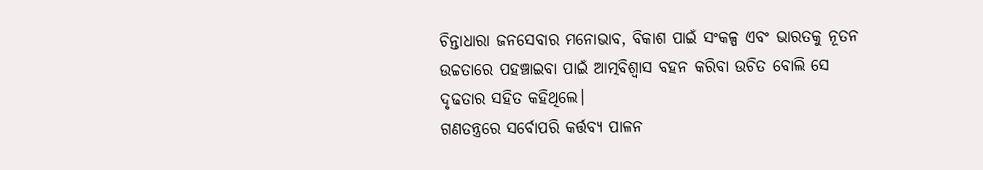ଚିନ୍ତାଧାରା ଜନସେବାର ମନୋଭାବ, ବିକାଶ ପାଇଁ ସଂକଳ୍ପ ଏବଂ ଭାରତକୁ ନୂତନ ଉଚ୍ଚତାରେ ପହଞ୍ଚାଇବା ପାଇଁ ଆତ୍ମବିଶ୍ୱାସ ବହନ କରିବା ଉଚିତ ବୋଲି ସେ ଦୃଢତାର ସହିତ କହିଥିଲେ।
ଗଣତନ୍ତ୍ରରେ ସର୍ବୋପରି କର୍ତ୍ତବ୍ୟ ପାଳନ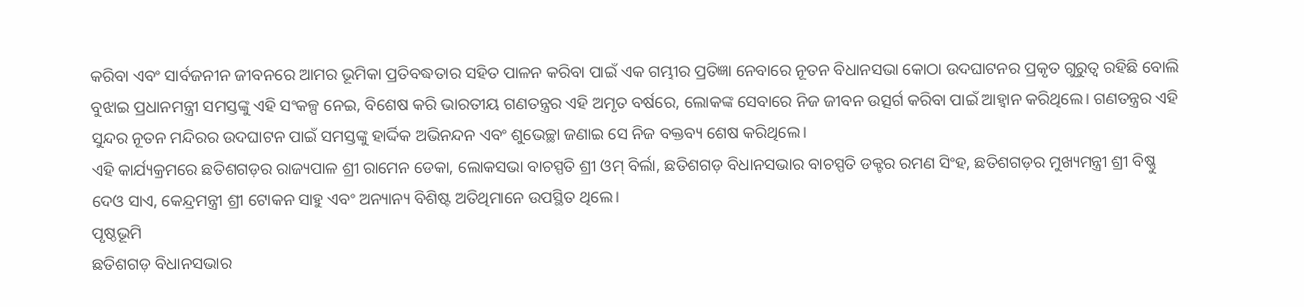କରିବା ଏବଂ ସାର୍ବଜନୀନ ଜୀବନରେ ଆମର ଭୂମିକା ପ୍ରତିବଦ୍ଧତାର ସହିତ ପାଳନ କରିବା ପାଇଁ ଏକ ଗମ୍ଭୀର ପ୍ରତିଜ୍ଞା ନେବାରେ ନୂତନ ବିଧାନସଭା କୋଠା ଉଦଘାଟନର ପ୍ରକୃତ ଗୁରୁତ୍ୱ ରହିଛି ବୋଲି ବୁଝାଇ ପ୍ରଧାନମନ୍ତ୍ରୀ ସମସ୍ତଙ୍କୁ ଏହି ସଂକଳ୍ପ ନେଇ, ବିଶେଷ କରି ଭାରତୀୟ ଗଣତନ୍ତ୍ରର ଏହି ଅମୃତ ବର୍ଷରେ, ଲୋକଙ୍କ ସେବାରେ ନିଜ ଜୀବନ ଉତ୍ସର୍ଗ କରିବା ପାଇଁ ଆହ୍ୱାନ କରିଥିଲେ। ଗଣତନ୍ତ୍ରର ଏହି ସୁନ୍ଦର ନୂତନ ମନ୍ଦିରର ଉଦଘାଟନ ପାଇଁ ସମସ୍ତଙ୍କୁ ହାର୍ଦ୍ଦିକ ଅଭିନନ୍ଦନ ଏବଂ ଶୁଭେଚ୍ଛା ଜଣାଇ ସେ ନିଜ ବକ୍ତବ୍ୟ ଶେଷ କରିଥିଲେ।
ଏହି କାର୍ଯ୍ୟକ୍ରମରେ ଛତିଶଗଡ଼ର ରାଜ୍ୟପାଳ ଶ୍ରୀ ରାମେନ ଡେକା, ଲୋକସଭା ବାଚସ୍ପତି ଶ୍ରୀ ଓମ୍ ବିର୍ଲା, ଛତିଶଗଡ଼ ବିଧାନସଭାର ବାଚସ୍ପତି ଡକ୍ଟର ରମଣ ସିଂହ, ଛତିଶଗଡ଼ର ମୁଖ୍ୟମନ୍ତ୍ରୀ ଶ୍ରୀ ବିଷ୍ଣୁ ଦେଓ ସାଏ, କେନ୍ଦ୍ରମନ୍ତ୍ରୀ ଶ୍ରୀ ଟୋକନ ସାହୁ ଏବଂ ଅନ୍ୟାନ୍ୟ ବିଶିଷ୍ଟ ଅତିଥିମାନେ ଉପସ୍ଥିତ ଥିଲେ।
ପୃଷ୍ଠଭୂମି
ଛତିଶଗଡ଼ ବିଧାନସଭାର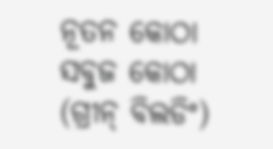ନୂତନ କୋଠା ସବୁଜ କୋଠା (ଗ୍ରୀନ୍ ବିଲଡିଂ)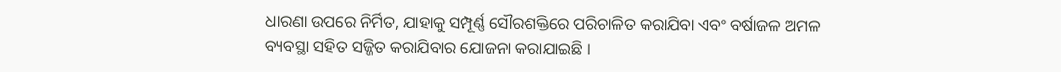ଧାରଣା ଉପରେ ନିର୍ମିତ, ଯାହାକୁ ସମ୍ପୂର୍ଣ୍ଣ ସୌରଶକ୍ତିରେ ପରିଚାଳିତ କରାଯିବା ଏବଂ ବର୍ଷାଜଳ ଅମଳ ବ୍ୟବସ୍ଥା ସହିତ ସଜ୍ଜିତ କରାଯିବାର ଯୋଜନା କରାଯାଇଛି ।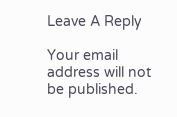Leave A Reply

Your email address will not be published.